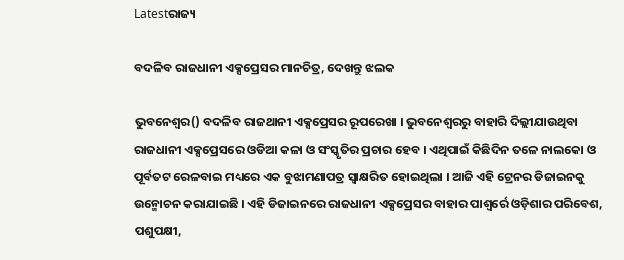Latestରାଜ୍ୟ

ବଦଳିବ ରାଜଧାନୀ ଏକ୍ସପ୍ରେସର ମାନଚିତ୍ର, ଦେଖନ୍ତୁ ଝଲକ

ଭୁବନେଶ୍ୱର() ବଦଳିବ ରାଜଥାନୀ ଏକ୍ସପ୍ରେସର ରୂପରେଖା । ଭୁବନେଶ୍ୱରରୁ ବାହାରି ଦିଲ୍ଲୀଯାଉଥିବା ରାଜଧାନୀ ଏକ୍ସପ୍ରେସରେ ଓଡିଆ କଳା ଓ ସଂସ୍କୃତିର ପ୍ରଚାର ହେବ । ଏଥିପାଇଁ କିଛିଦିନ ତଳେ ନାଲକୋ ଓ ପୂର୍ବତଟ ରେଳବାଇ ମଧ୍ୟରେ ଏକ ବୁଝାମଣାପତ୍ର ସ୍ୱାକ୍ଷରିତ ହୋଇଥିଲା । ଆଜି ଏହି ଟ୍ରେନର ଡିଜାଇନକୁ ଉନ୍ମୋଚନ କରାଯାଇଛି । ଏହି ଡିଜାଇନରେ ରାଜଧାନୀ ଏକ୍ସପ୍ରେସର ବାହାର ପାଶ୍ୱର୍ରେ ଓଡ଼ିଶାର ପରିବେଶ, ପଶୁପକ୍ଷୀ,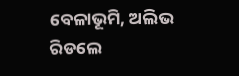ବେଳାଭୂମି, ଅଲିଭ ରିଡଲେ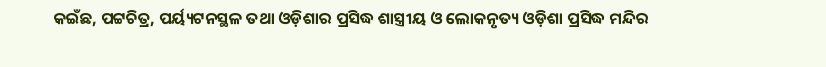କଇଁଛ, ପଟ୍ଟଚିତ୍ର, ପର୍ୟ୍ୟଟନସ୍ଥଳ ତଥା ଓଡ଼ିଶାର ପ୍ରସିଦ୍ଧ ଶାସ୍ତ୍ରୀୟ ଓ ଲୋକନୃତ୍ୟ ଓଡ଼ିଶା ପ୍ରସିଦ୍ଧ ମନ୍ଦିର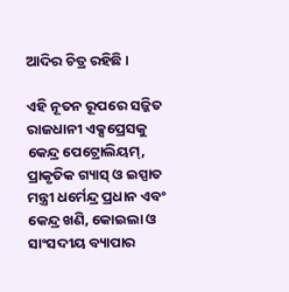ଆଦିର ଚିତ୍ର ରହିଛି ।

ଏହି ନୂତନ ରୂପରେ ସଜ୍ଜିତ ରାଜଧାନୀ ଏକ୍ସପ୍ରେସକୁ କେନ୍ଦ୍ର ପେଟ୍ରୋଲିୟମ୍, ପ୍ରାକୃତିକ ଗ୍ୟାସ୍ ଓ ଇସ୍ପାତ ମନ୍ତ୍ରୀ ଧର୍ମେନ୍ଦ୍ର ପ୍ରଧାନ ଏବଂ କେନ୍ଦ୍ର ଖଣି, କୋଇଲା ଓ ସାଂସଦୀୟ ବ୍ୟାପାର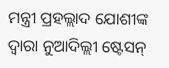ମନ୍ତ୍ରୀ ପ୍ରହଲ୍ଲାଦ ଯୋଶୀଙ୍କ ଦ୍ୱାରା ନୁଆଦିଲ୍ଲୀ ଷ୍ଟେସନ୍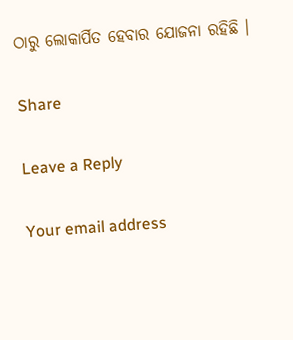ଠାରୁ ଲୋକାର୍ପିତ ହେବାର ଯୋଜନା ରହିଛି ।

Share

Leave a Reply

Your email address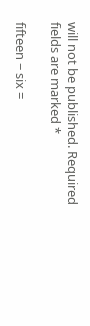will not be published. Required fields are marked *

fifteen − six =